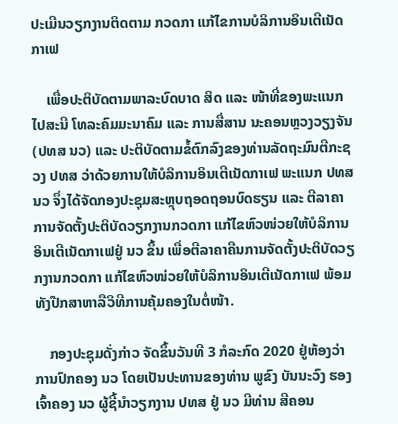ປະເມີນວຽກງານຕິດຕາມ ກວດກາ ແກ້ໄຂການບໍລິການອິນເຕີເນັດກາເຟ

    ເພື່ອປະຕິບັດຕາມພາລະບົດບາດ ສິດ ແລະ ໜ້າທີ່ຂອງພະແນກໄປສະນີ ໂທລະຄົມມະນາຄົມ ແລະ ການສື່ສານ ນະຄອນຫຼວງວຽງຈັນ (ປທສ ນວ) ແລະ ປະຕິບັດຕາມຂໍ້ຕົກລົງຂອງທ່ານລັດຖະມົນຕີກະຊວງ ປທສ ວ່າດ້ວຍການໃຫ້ບໍລິການອິນເຕີເນັດກາເຟ ພະແນກ ປທສ ນວ ຈຶ່ງໄດ້ຈັດກອງປະຊຸມສະຫຼຸບຖອດຖອນບົດຮຽນ ແລະ ຕີລາຄາການຈັດຕັ້ງປະຕິບັດວຽກງານກວດກາ ແກ້ໄຂຫົວໜ່ວຍໃຫ້ບໍລິການອິນເຕີເນັດກາເຟຢູ່ ນວ ຂຶ້ນ ເພື່ອຕີລາຄາຄືນການຈັດຕັ້ງປະຕິບັດວຽກງານກວດກາ ແກ້ໄຂຫົວໜ່ວຍໃຫ້ບໍລິການອິນເຕີເນັດກາເຟ ພ້ອມທັງປືກສາຫາລືວິທີການຄຸ້ມຄອງໃນຕໍ່ໜ້າ.

    ກອງປະຊຸມດັ່ງກ່າວ ຈັດຂຶ້ນວັນທີ 3 ກໍລະກົດ 2020 ຢູ່ຫ້ອງວ່າການປົກຄອງ ນວ ໂດຍເປັນປະທານຂອງທ່ານ ພູຂົງ ບັນນະວົງ ຮອງເຈົ້າຄອງ ນວ ຜູ້ຊີ້ນຳວຽກງານ ປທສ ຢູ່ ນວ ມີທ່ານ ສີຄອນ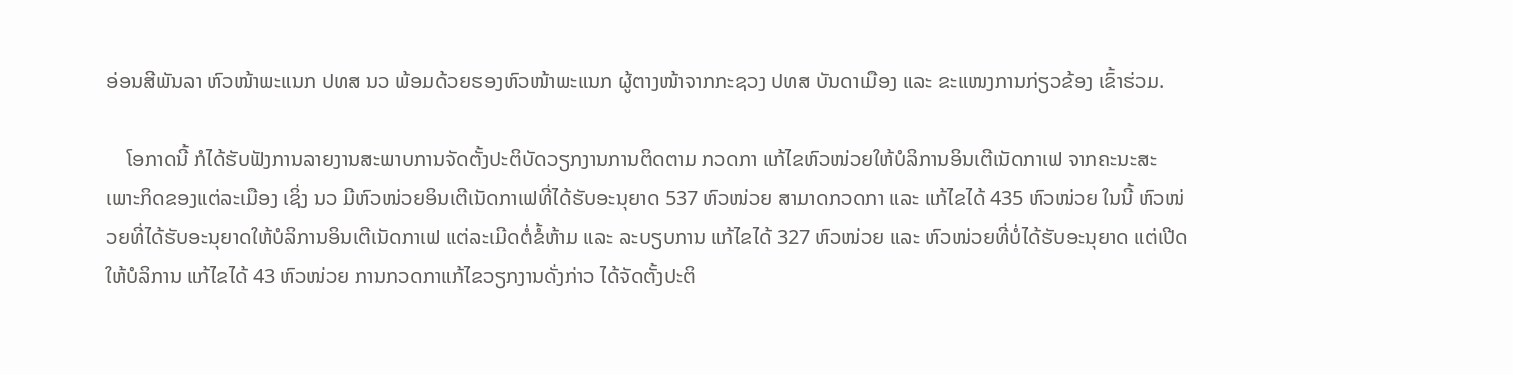ອ່ອນສີພັນລາ ຫົວໜ້າພະແນກ ປທສ ນວ ພ້ອມດ້ວຍຮອງຫົວໜ້າພະແນກ ຜູ້ຕາງໜ້າຈາກກະຊວງ ປທສ ບັນດາເມືອງ ແລະ ຂະແໜງການກ່ຽວຂ້ອງ ເຂົ້າຮ່ວມ.

    ໂອກາດນີ້ ກໍໄດ້ຮັບຟັງການລາຍງານສະພາບການຈັດຕັ້ງປະຕິບັດວຽກງານການຕິດຕາມ ກວດກາ ແກ້ໄຂຫົວໜ່ວຍໃຫ້ບໍລິການອິນເຕີເນັດກາເຟ ຈາກຄະນະສະເພາະກິດຂອງແຕ່ລະເມືອງ ເຊິ່ງ ນວ ມີຫົວໜ່ວຍອິນເຕີເນັດກາເຟທີ່ໄດ້ຮັບອະນຸຍາດ 537 ຫົວໜ່ວຍ ສາມາດກວດກາ ແລະ ແກ້ໄຂໄດ້ 435 ຫົວໜ່ວຍ ໃນນີ້ ຫົວໜ່ວຍທີ່ໄດ້ຮັບອະນຸຍາດໃຫ້ບໍລິການອິນເຕີເນັດກາເຟ ແຕ່ລະເມີດຕໍ່ຂໍ້ຫ້າມ ແລະ ລະບຽບການ ແກ້ໄຂໄດ້ 327 ຫົວໜ່ວຍ ແລະ ຫົວໜ່ວຍທີ່ບໍ່ໄດ້ຮັບອະນຸຍາດ ແຕ່ເປີດໃຫ້ບໍລິການ ແກ້ໄຂໄດ້ 43 ຫົວໜ່ວຍ ການກວດກາແກ້ໄຂວຽກງານດັ່ງກ່າວ ໄດ້ຈັດຕັ້ງປະຕິ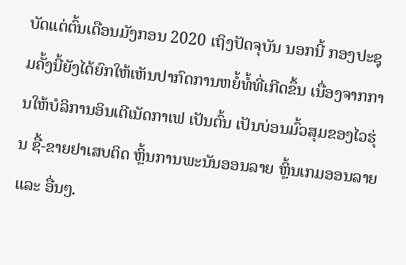ບັດແຕ່ຕົ້ນເດືອນມັງກອນ 2020 ເຖິງປັດຈຸບັນ ນອກນີ້ ກອງປະຊຸມຄັ້ງນີ້ຍັງໄດ້ຍົກໃຫ້ເຫັນປາກົດການຫຍໍ້ທໍ້ທີ່ເກີດຂຶ້ນ ເນື່ອງຈາກການໃຫ້ບໍລິການອິນເຕີເນັດກາເຟ ເປັນຕົ້ນ ເປັນບ່ອນມົ້ວສຸມຂອງໄວຮຸ່ນ ຊື້-ຂາຍຢາເສບຕິດ ຫຼິ້ນການພະນັນອອນລາຍ ຫຼິ້ນເກມອອນລາຍ ແລະ ອື່ນໆ.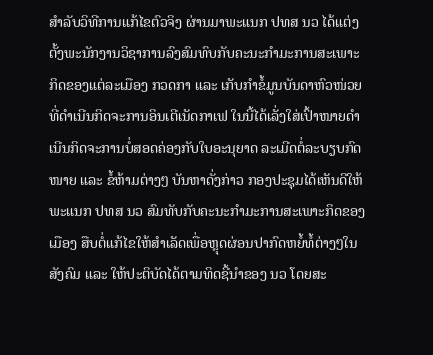ສໍາລັບວິທີການແກ້ໄຂຕົວຈິງ ຜ່ານມາພະແນກ ປທສ ນວ ໄດ້ແຕ່ງຕັ້ງພະນັກງານວິຊາການລົງສົມທົບກັບຄະນະກຳມະການສະເພາະກິດຂອງແຕ່ລະເມືອງ ກວດກາ ແລະ ເກັບກຳຂໍ້ມູນບັນດາຫົວໜ່ວຍທີ່ດຳເນີນກິດຈະການອິນເຕີເນັດກາເຟ ໃນນີ້ໄດ້ເລັ່ງໃສ່ເປົ້າໜາຍດຳເນີນກິດຈະການບໍ່ສອດຄ່ອງກັບໃບອະນຸຍາດ ລະເມີດຕໍ່ລະບຽບກົດໜາຍ ແລະ ຂໍ້ຫ້າມຕ່າງໆ ບັນຫາດັ່ງກ່າວ ກອງປະຊຸມໄດ້ເຫັນດີໃຫ້ພະແນກ ປທສ ນວ ສົມທັບກັບຄະນະກຳມະການສະເພາະກິດຂອງເມືອງ ສືບຕໍ່ແກ້ໄຂໃຫ້ສຳເລັດເພື່ອຫຼຸດຜ່ອນປາກົດຫຍໍ້ທໍ້ຕ່າງໆໃນສັງຄົມ ແລະ ໃຫ້ປະຕິບັດໄດ້ຕາມທິດຊີ້ນຳຂອງ ນວ ໂດຍສະ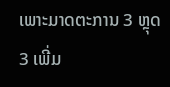ເພາະມາດຕະການ 3 ຫຼຸດ 3 ເພີ່ມ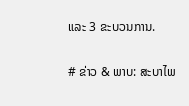ແລະ 3 ຂະບວນການ.

# ຂ່າວ & ພາບ: ສະບາໄພ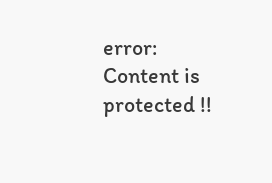error: Content is protected !!